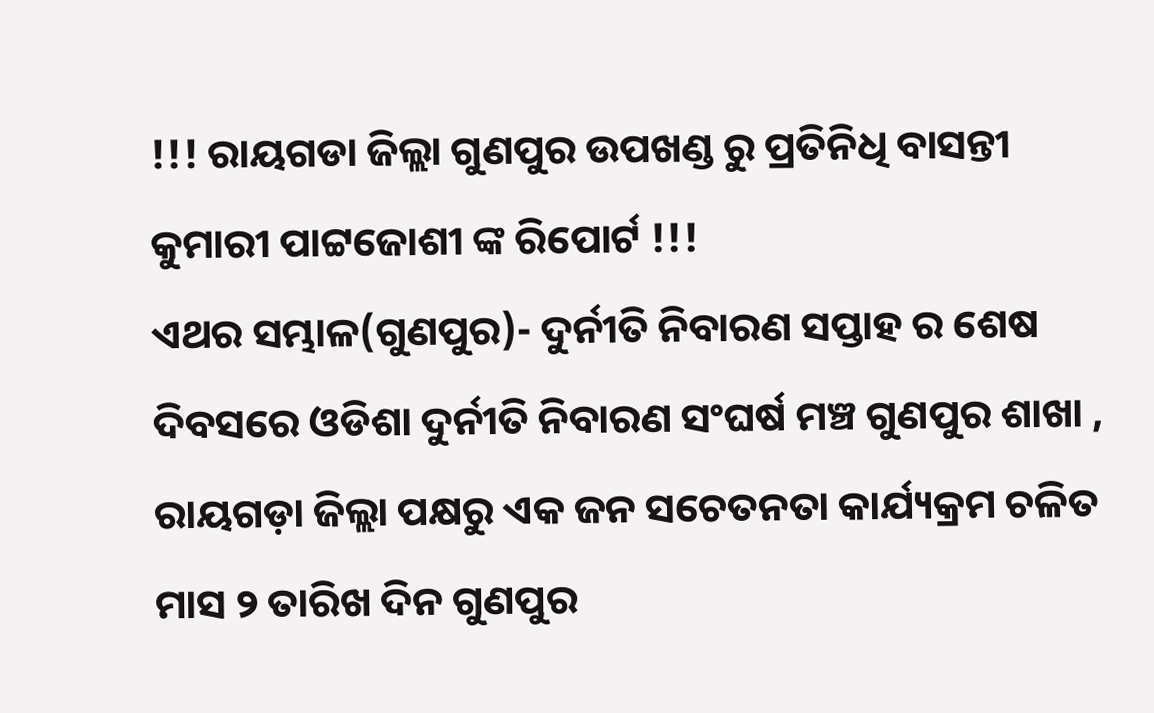!!! ରାୟଗଡା ଜିଲ୍ଲା ଗୁଣପୁର ଉପଖଣ୍ଡ ରୁ ପ୍ରତିନିଧି ବାସନ୍ତୀ କୁମାରୀ ପାଟ୍ଟଜୋଶୀ ଙ୍କ ରିପୋର୍ଟ !!!
ଏଥର ସମ୍ଭାଳ(ଗୁଣପୁର)- ଦୁର୍ନୀତି ନିବାରଣ ସପ୍ତାହ ର ଶେଷ ଦିବସରେ ଓଡିଶା ଦୁର୍ନୀତି ନିବାରଣ ସଂଘର୍ଷ ମଞ୍ଚ ଗୁଣପୁର ଶାଖା , ରାୟଗଡ଼ା ଜିଲ୍ଲା ପକ୍ଷରୁ ଏକ ଜନ ସଚେତନତା କାର୍ଯ୍ୟକ୍ରମ ଚଳିତ ମାସ ୨ ତାରିଖ ଦିନ ଗୁଣପୁର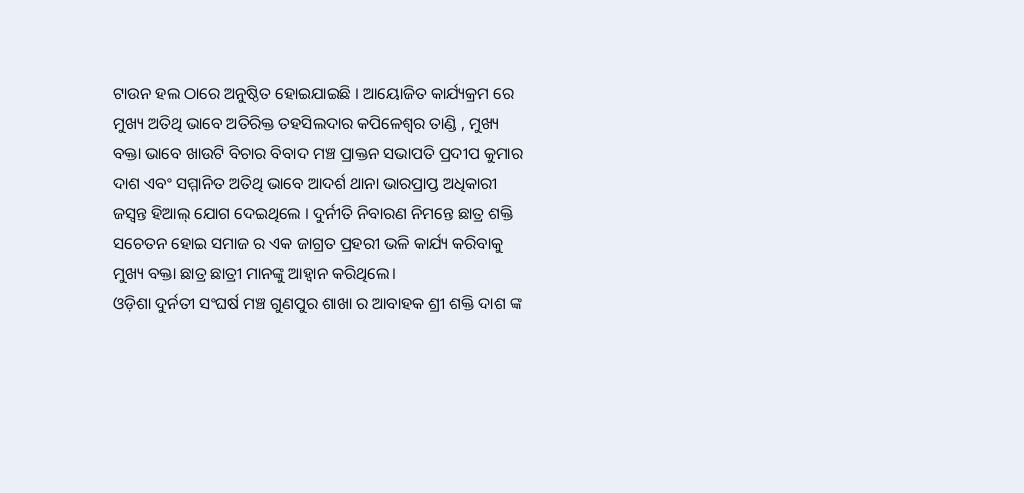ଟାଉନ ହଲ ଠାରେ ଅନୁଷ୍ଠିତ ହୋଇଯାଇଛି । ଆୟୋଜିତ କାର୍ଯ୍ୟକ୍ରମ ରେ ମୁଖ୍ୟ ଅତିଥି ଭାବେ ଅତିରିକ୍ତ ତହସିଲଦାର କପିଳେଶ୍ଵର ତାଣ୍ଡି , ମୁଖ୍ୟ ବକ୍ତା ଭାବେ ଖାଉଟି ବିଚାର ବିବାଦ ମଞ୍ଚ ପ୍ରାକ୍ତନ ସଭାପତି ପ୍ରଦୀପ କୁମାର ଦାଶ ଏବଂ ସମ୍ମାନିତ ଅତିଥି ଭାବେ ଆଦର୍ଶ ଥାନା ଭାରପ୍ରାପ୍ତ ଅଧିକାରୀ ଜସ୍ଵନ୍ତ ହିଆଲ୍ ଯୋଗ ଦେଇଥିଲେ । ଦୁର୍ନୀତି ନିବାରଣ ନିମନ୍ତେ ଛାତ୍ର ଶକ୍ତି ସଚେତନ ହୋଇ ସମାଜ ର ଏକ ଜାଗ୍ରତ ପ୍ରହରୀ ଭଳି କାର୍ଯ୍ୟ କରିବାକୁ ମୁଖ୍ୟ ବକ୍ତା ଛାତ୍ର ଛାତ୍ରୀ ମାନଙ୍କୁ ଆହ୍ୱାନ କରିଥିଲେ।
ଓଡ଼ିଶା ଦୁର୍ନତୀ ସଂଘର୍ଷ ମଞ୍ଚ ଗୁଣପୁର ଶାଖା ର ଆବାହକ ଶ୍ରୀ ଶକ୍ତି ଦାଶ ଙ୍କ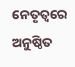ନେତୃତ୍ଵରେ ଅନୁଷ୍ଠିତ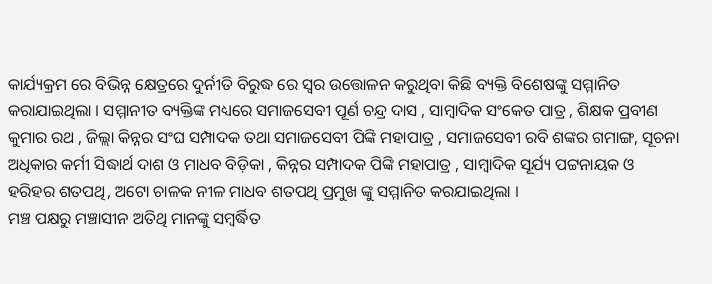କାର୍ଯ୍ୟକ୍ରମ ରେ ବିଭିନ୍ନ କ୍ଷେତ୍ରରେ ଦୁର୍ନୀତି ବିରୁଦ୍ଧ ରେ ସ୍ୱର ଉତ୍ତୋଳନ କରୁଥିବା କିଛି ବ୍ୟକ୍ତି ବିଶେଷଙ୍କୁ ସମ୍ମାନିତ କରାଯାଇଥିଲା । ସମ୍ମାନୀତ ବ୍ୟକ୍ତିଙ୍କ ମଧ୍ୟରେ ସମାଜସେବୀ ପୂର୍ଣ ଚନ୍ଦ୍ର ଦାସ , ସାମ୍ବାଦିକ ସଂକେତ ପାତ୍ର , ଶିକ୍ଷକ ପ୍ରବୀଣ କୁମାର ରଥ , ଜିଲ୍ଲା କିନ୍ନର ସଂଘ ସମ୍ପାଦକ ତଥା ସମାଜସେବୀ ପିଙ୍କି ମହାପାତ୍ର , ସମାଜସେବୀ ରବି ଶଙ୍କର ଗମାଙ୍ଗ, ସୂଚନା ଅଧିକାର କର୍ମୀ ସିଦ୍ଧାର୍ଥ ଦାଶ ଓ ମାଧବ ବିଡ଼ିକା , କିନ୍ନର ସମ୍ପାଦକ ପିଙ୍କି ମହାପାତ୍ର , ସାମ୍ବାଦିକ ସୂର୍ଯ୍ୟ ପଟ୍ଟନାୟକ ଓ ହରିହର ଶତପଥି, ଅଟୋ ଚାଳକ ନୀଳ ମାଧବ ଶତପଥି ପ୍ରମୁଖ ଙ୍କୁ ସମ୍ମାନିତ କରଯାଇଥିଲା ।
ମଞ୍ଚ ପକ୍ଷରୁ ମଞ୍ଚାସୀନ ଅତିଥି ମାନଙ୍କୁ ସମ୍ଵର୍ଦ୍ଧିତ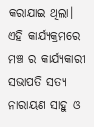କରାଯାଇ ଥିଲା। ଏହି କାର୍ଯ୍ୟକ୍ରମରେ ମଞ୍ଚ ର କାର୍ଯ୍ୟକାରୀ ସଭାପତି ସତ୍ୟ ନାରାୟଣ ସାହୁ ଓ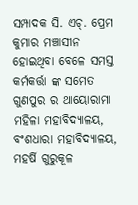ସମ୍ପାଦକ ସି. ଏଚ୍. ପ୍ରେମ କୁମାର ମଞ୍ଚାସୀନ ହୋଇଥିବା ବେଳେ ସମସ୍ତ କର୍ମକର୍ତ୍ତା ଙ୍କ ସମେତ ଗୁଣପୁର ର ଥାୟୋରାମା ମହିଳା ମହାବିଦ୍ୟାଳୟ, ବଂଶଧାରା ମହାବିଦ୍ୟାଳୟ, ମହର୍ଷି ଗୁରୁକୂଳ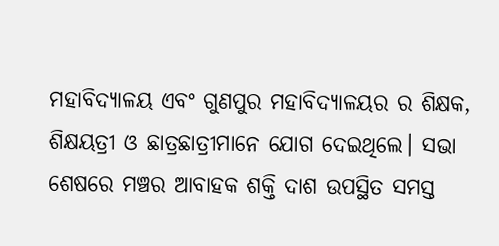ମହାବିଦ୍ୟାଳୟ ଏବଂ ଗୁଣପୁର ମହାବିଦ୍ୟାଳୟର ର ଶିକ୍ଷକ, ଶିକ୍ଷୟତ୍ରୀ ଓ ଛାତ୍ରଛାତ୍ରୀମାନେ ଯୋଗ ଦେଇଥିଲେ। ସଭା ଶେଷରେ ମଞ୍ଚର ଆବାହକ ଶକ୍ତି ଦାଶ ଉପସ୍ଥିତ ସମସ୍ତ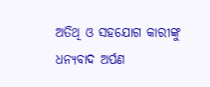ଅତିଥି ଓ ସହଯୋଗ କାରୀଙ୍କୁ ଧନ୍ୟବାଦ ଅର୍ପଣ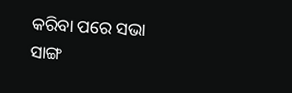କରିବା ପରେ ସଭା ସାଙ୍ଗ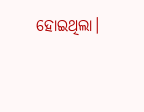ହୋଇଥିଲା।